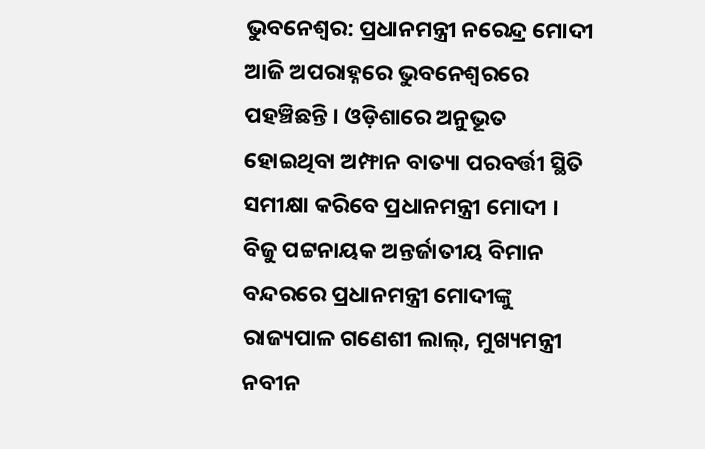ଭୁବନେଶ୍ୱର: ପ୍ରଧାନମନ୍ତ୍ରୀ ନରେନ୍ଦ୍ର ମୋଦୀ ଆଜି ଅପରାହ୍ନରେ ଭୁବନେଶ୍ୱରରେ ପହଞ୍ଚିଛନ୍ତି । ଓଡ଼ିଶାରେ ଅନୁଭୂତ ହୋଇଥିବା ଅମ୍ଫାନ ବାତ୍ୟା ପରବର୍ତ୍ତୀ ସ୍ଥିତି ସମୀକ୍ଷା କରିବେ ପ୍ରଧାନମନ୍ତ୍ରୀ ମୋଦୀ ।
ବିଜୁ ପଟ୍ଟନାୟକ ଅନ୍ତର୍ଜାତୀୟ ବିମାନ ବନ୍ଦରରେ ପ୍ରଧାନମନ୍ତ୍ରୀ ମୋଦୀଙ୍କୁ ରାଜ୍ୟପାଳ ଗଣେଶୀ ଲାଲ୍, ମୁଖ୍ୟମନ୍ତ୍ରୀ ନବୀନ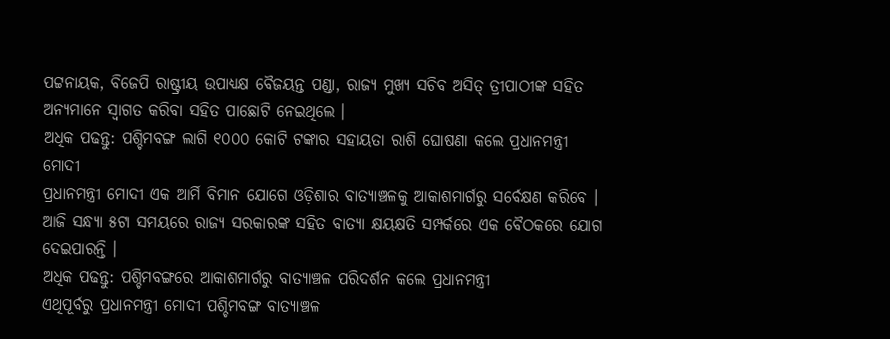ପଟ୍ଟନାୟକ, ବିଜେପି ରାଷ୍ଟ୍ରୀୟ ଉପାଧ୍ୟକ୍ଷ ବୈଜୟନ୍ତ ପଣ୍ଡା, ରାଜ୍ୟ ମୁଖ୍ୟ ସଚିବ ଅସିତ୍ ତ୍ରୀପାଠୀଙ୍କ ସହିତ ଅନ୍ୟମାନେ ସ୍ୱାଗତ କରିବା ସହିତ ପାଛୋଟି ନେଇଥିଲେ ।
ଅଧିକ ପଢନ୍ତୁ: ପଶ୍ଚିମବଙ୍ଗ ଲାଗି ୧୦୦୦ କୋଟି ଟଙ୍କାର ସହାୟତା ରାଶି ଘୋଷଣା କଲେ ପ୍ରଧାନମନ୍ତ୍ରୀ ମୋଦୀ
ପ୍ରଧାନମନ୍ତ୍ରୀ ମୋଦୀ ଏକ ଆର୍ମି ବିମାନ ଯୋଗେ ଓଡ଼ିଶାର ବାତ୍ୟାଞ୍ଚଳକୁ ଆକାଶମାର୍ଗରୁ ସର୍ବେକ୍ଷଣ କରିବେ ।
ଆଜି ସନ୍ଧ୍ୟା ୫ଟା ସମୟରେ ରାଜ୍ୟ ସରକାରଙ୍କ ସହିତ ବାତ୍ୟା କ୍ଷୟକ୍ଷତି ସମ୍ପର୍କରେ ଏକ ବୈଠକରେ ଯୋଗ ଦେଇପାରନ୍ତି ।
ଅଧିକ ପଢନ୍ତୁ: ପଶ୍ଚିମବଙ୍ଗରେ ଆକାଶମାର୍ଗରୁ ବାତ୍ୟାଞ୍ଚଳ ପରିଦର୍ଶନ କଲେ ପ୍ରଧାନମନ୍ତ୍ରୀ
ଏଥିପୂର୍ବରୁ ପ୍ରଧାନମନ୍ତ୍ରୀ ମୋଦୀ ପଶ୍ଚିମବଙ୍ଗ ବାତ୍ୟାଞ୍ଚଳ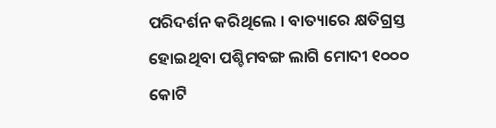ପରିଦର୍ଶନ କରିଥିଲେ । ବାତ୍ୟାରେ କ୍ଷତିଗ୍ରସ୍ତ ହୋଇଥିବା ପଶ୍ଚିମବଙ୍ଗ ଲାଗି ମୋଦୀ ୧୦୦୦ କୋଟି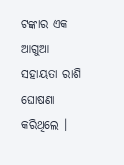ଟଙ୍କାର ଏକ ଆଗୁଆ ସହାୟତା ରାଶି ଘୋଷଣା କରିଥିଲେ ।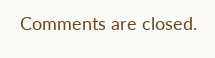Comments are closed.